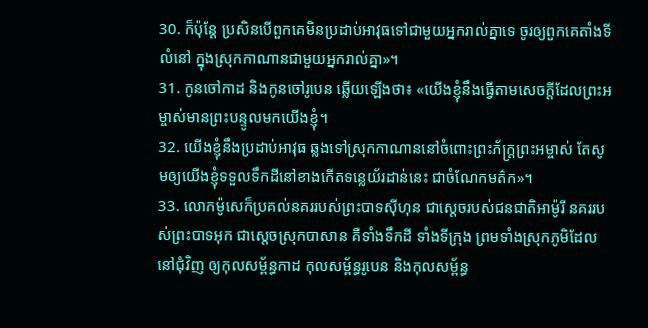30. ក៏ប៉ុន្តែ ប្រសិនបើពួកគេមិនប្រដាប់អាវុធទៅជាមួយអ្នករាល់គ្នាទេ ចូរឲ្យពួកគេតាំងទីលំនៅ ក្នុងស្រុកកាណានជាមួយអ្នករាល់គ្នា»។
31. កូនចៅកាដ និងកូនចៅរូបេន ឆ្លើយឡើងថា៖ «យើងខ្ញុំនឹងធ្វើតាមសេចក្ដីដែលព្រះអម្ចាស់មានព្រះបន្ទូលមកយើងខ្ញុំ។
32. យើងខ្ញុំនឹងប្រដាប់អាវុធ ឆ្លងទៅស្រុកកាណាននៅចំពោះព្រះភ័ក្ត្រព្រះអម្ចាស់ តែសូមឲ្យយើងខ្ញុំទទួលទឹកដីនៅខាងកើតទន្លេយ័រដាន់នេះ ជាចំណែកមត៌ក»។
33. លោកម៉ូសេក៏ប្រគល់នគររបស់ព្រះបាទស៊ីហុន ជាស្ដេចរបស់ជនជាតិអាម៉ូរី នគររបស់ព្រះបាទអុក ជាស្ដេចស្រុកបាសាន គឺទាំងទឹកដី ទាំងទីក្រុង ព្រមទាំងស្រុកភូមិដែលនៅជុំវិញ ឲ្យកុលសម្ព័ន្ធកាដ កុលសម្ព័ន្ធរូបេន និងកុលសម្ព័ន្ធ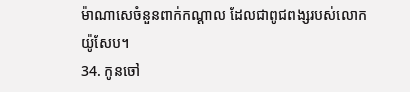ម៉ាណាសេចំនួនពាក់កណ្ដាល ដែលជាពូជពង្សរបស់លោកយ៉ូសែប។
34. កូនចៅ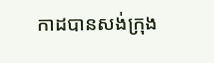កាដបានសង់ក្រុង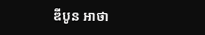ឌីបូន អាថា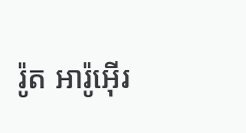រ៉ូត អារ៉ូអ៊ើរ